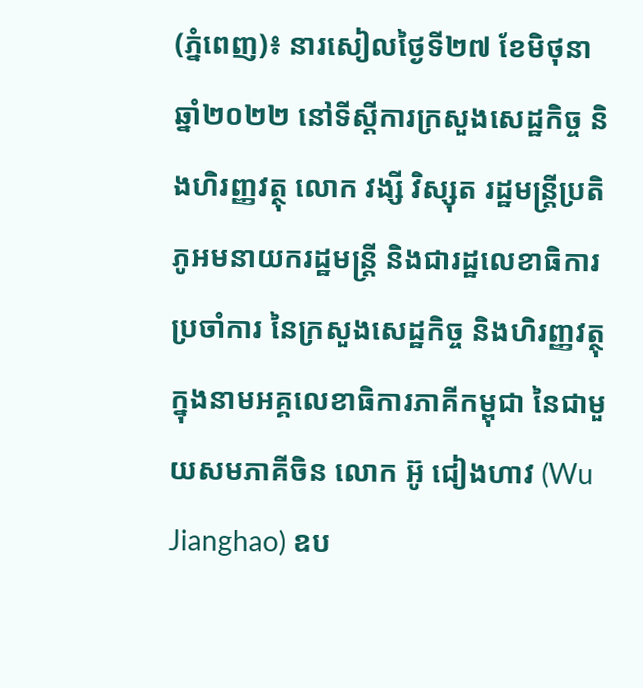(ភ្នំពេញ)៖ នារសៀលថ្ងៃទី២៧ ខែមិថុនា ឆ្នាំ២០២២ នៅទីស្ដីការក្រសួងសេដ្ឋកិច្ច និងហិរញ្ញវត្ថុ លោក វង្សី វិស្សុត រដ្ឋមន្ត្រីប្រតិភូអមនាយករដ្ឋមន្រ្តី និងជារដ្ឋលេខាធិការប្រចាំការ នៃក្រសួងសេដ្ឋកិច្ច និងហិរញ្ញវត្ថុ ក្នុងនាមអគ្គលេខាធិការភាគីកម្ពុជា នៃជាមួយសមភាគីចិន លោក អ៊ូ ជៀងហាវ (Wu Jianghao) ឧប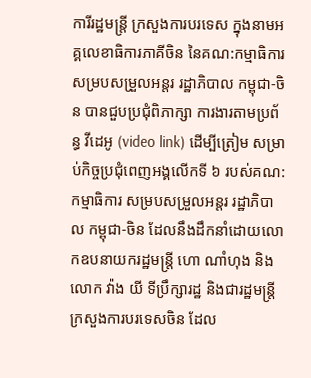ការីរដ្ឋមន្រ្តី ក្រសួងការបរទេស ក្នុងនាមអគ្គលេខាធិការភាគីចិន នៃគណ:កម្មាធិការសម្របសម្រួលអន្តរ រដ្ឋាភិបាល កម្ពុជា-ចិន បានជួបប្រជុំពិភាក្សា ការងារតាមប្រព័ន្ធ វីដេអូ (video link) ដើម្បីត្រៀម សម្រាប់កិច្ចប្រជុំពេញអង្គលើកទី ៦ របស់គណ:កម្មាធិការ សម្របសម្រួលអន្តរ រដ្ឋាភិបាល កម្ពុជា-ចិន ដែលនឹងដឹកនាំដោយលោកឧបនាយករដ្ឋមន្រ្តី ហោ ណាំហុង និងលោក វ៉ាង យី ទីប្រឹក្សារដ្ឋ និងជារដ្ឋមន្រ្តីក្រសួងការបរទេសចិន ដែល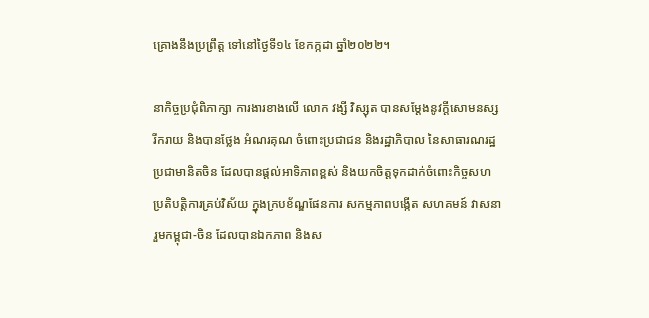គ្រោងនឹងប្រព្រឹត្ត ទៅនៅថ្ងៃទី១៤ ខែកក្កដា ឆ្នាំ២០២២។

នាកិច្ចប្រជុំពិភាក្សា ការងារខាងលើ លោក វង្សី វិស្សុត បានសម្តែងនូវក្តីសោមនស្សរីករាយ និងបានថ្លែង អំណរគុណ ចំពោះប្រជាជន និងរដ្ឋាភិបាល នៃសាធារណរដ្ឋប្រជាមានិតចិន ដែលបានផ្តល់អាទិភាពខ្ពស់ និងយកចិត្តទុកដាក់ចំពោះកិច្ចសហប្រតិបត្តិការគ្រប់វិស័យ ក្នុងក្របខ័ណ្ឌផែនការ សកម្មភាពបង្កើត សហគមន៍ វាសនារួមកម្ពុជា-ចិន ដែលបានឯកភាព និងស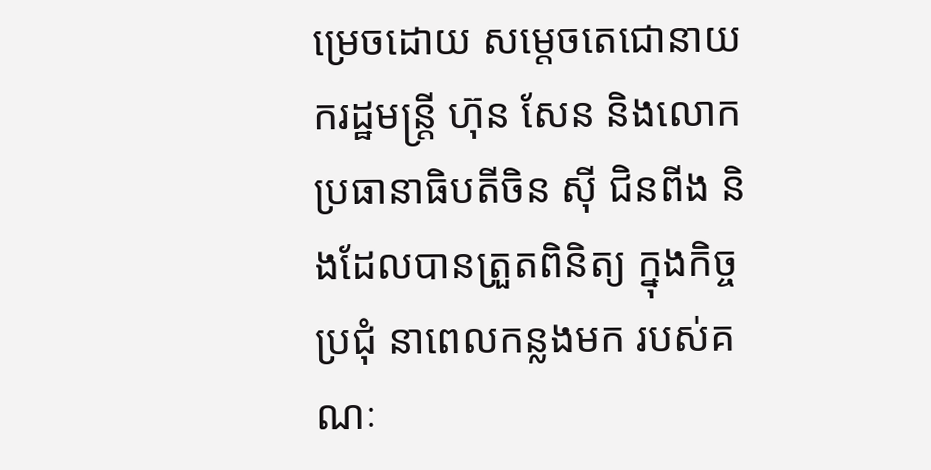ម្រេចដោយ សម្តេចតេជោនាយករដ្ឋមន្រ្តី ហ៊ុន សែន និងលោក ប្រធានាធិបតីចិន ស៊ី ជិនពីង និងដែលបានត្រួតពិនិត្យ ក្នុងកិច្ចប្រជុំ នាពេលកន្លងមក របស់គណៈ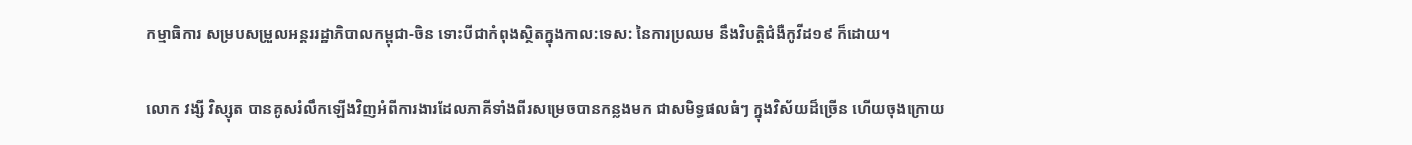កម្មាធិការ សម្របសម្រួលអន្តររដ្ឋាភិបាលកម្ពុជា-ចិន ទោះបីជាកំពុងស្ថិតក្នុងកាល:ទេស: នៃការប្រឈម នឹងវិបត្តិជំងឺកូវីដ១៩ ក៏ដោយ។

លោក វង្សី វិស្សុត បានគូសរំលឹកឡើងវិញអំពីការងារដែលភាគីទាំងពីរសម្រេចបានកន្លងមក ជាសមិទ្ធផលធំៗ ក្នុងវិស័យដ៏ច្រើន ហើយចុងក្រោយ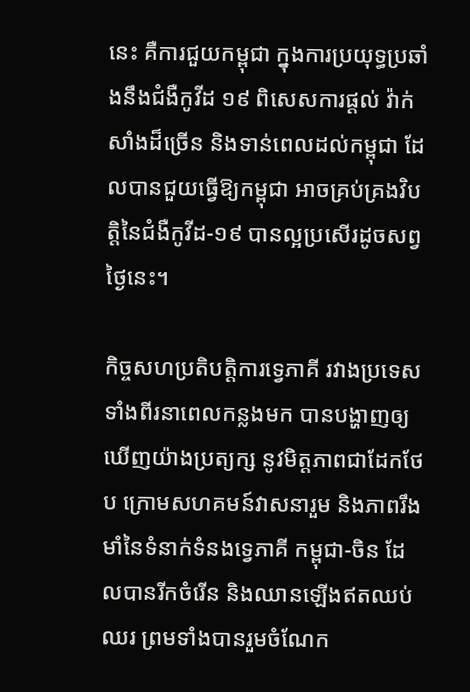នេះ គឺការជួយកម្ពុជា ក្នុងការប្រយុទ្ធប្រឆាំងនឹងជំងឺកូវីដ ១៩ ពិសេសការផ្តល់ វ៉ាក់សាំងដ៏ច្រើន និងទាន់ពេលដល់កម្ពុជា ដែលបានជួយធ្វើឱ្យកម្ពុជា អាចគ្រប់គ្រងវិបត្តិនៃជំងឺកូវីដ-១៩ បានល្អប្រសើរដូចសព្វថ្ងៃនេះ។

កិច្ចសហប្រតិបត្តិការទ្វេភាគី រវាងប្រទេសទាំងពីរនាពេលកន្លងមក បានបង្ហាញឲ្យឃើញយ៉ាងប្រត្យក្ស នូវមិត្តភាពជាដែកថែប ក្រោមសហគមន៍វាសនារួម និងភាពរឹងមាំនៃទំនាក់ទំនងទ្វេភាគី កម្ពុជា-ចិន ដែលបានរីកចំរើន និងឈានឡើងឥតឈប់ឈរ ព្រមទាំងបានរួមចំណែក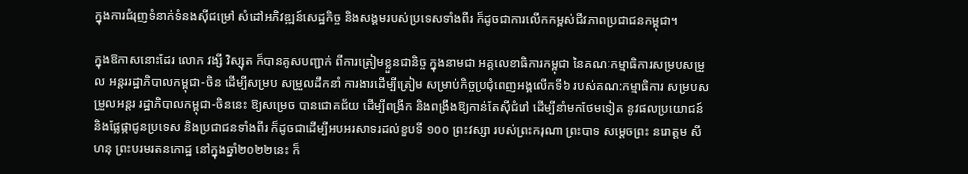ក្នុងការជំរុញទំនាក់ទំនងស៊ីជម្រៅ សំដៅអភិវឌ្ឍន៍សេដ្ឋកិច្ច និងសង្គមរបស់ប្រទេសទាំងពីរ ក៏ដូចជាការលើកកម្ពស់ជីវភាពប្រជាជនកម្ពុជា។

ក្នុងឱកាសនោះដែរ លោក វង្សី វិស្សុត ក៏បានគូសបញ្ជាក់ ពីការត្រៀមខ្លួនជានិច្ច ក្នុងនាមជា អគ្គលេខាធិការកម្ពុជា នៃគណៈកម្មាធិការសម្របសម្រួល អន្តររដ្ឋាភិបាលកម្ពុជា-ចិន ដើម្បីសម្រប សម្រួលដឹកនាំ ការងារដើម្បីត្រៀម សម្រាប់កិច្ចប្រជុំពេញអង្គលើកទី៦ របស់គណ:កម្មាធិការ សម្របសម្រួលអន្តរ រដ្ឋាភិបាលកម្ពុជា-ចិននេះ ឱ្យសម្រេច បានជោគជ័យ ដើម្បីពង្រីក និងពង្រឹងឱ្យកាន់តែស៊ីជំរៅ ដើម្បីនាំមកថែមទៀត នូវផលប្រយោជន៍ និងផ្លែផ្កាជូនប្រទេស និងប្រជាជនទាំងពីរ ក៏ដូចជាដើម្បីអបអរសាទរដល់ខួបទី ១០០ ព្រះវស្សា របស់ព្រះករុណា ព្រះបាទ សម្តេចព្រះ នរោត្តម សីហនុ ព្រះបរមរតនកោដ្ឋ នៅក្នុងឆ្នាំ២០២២នេះ ក៏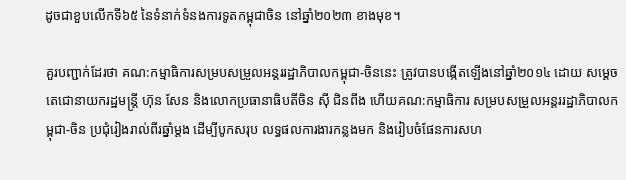ដូចជាខួបលើកទី៦៥ នៃទំនាក់ទំនងការទូតកម្ពុជាចិន នៅឆ្នាំ២០២៣ ខាងមុខ។

គួរបញ្ជាក់ដែរថា គណ:កម្មាធិការសម្របសម្រួលអន្តររដ្ឋាភិបាលកម្ពុជា-ចិននេះ ត្រូវបានបង្កើតឡើងនៅឆ្នាំ២០១៤ ដោយ សម្តេចតេជោនាយករដ្ឋមន្រ្តី ហ៊ុន សែន និងលោកប្រធានាធិបតីចិន ស៊ី ជិនពីង ហើយគណ:កម្មាធិការ សម្របសម្រួលអន្តររដ្ឋាភិបាលកម្ពុជា-ចិន ប្រជុំរៀងរាល់ពីរឆ្នាំម្តង ដើម្បីបូកសរុប លទ្ធផលការងារកន្លងមក និងរៀបចំផែនការសហ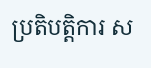ប្រតិបត្តិការ ស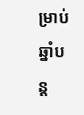ម្រាប់ឆ្នាំបន្ត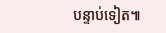បន្ទាប់ទៀត៕